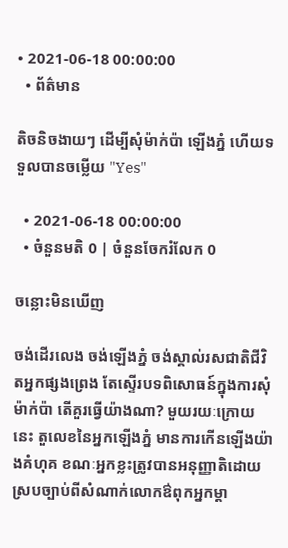• 2021-06-18 00:00:00
  • ព័ត៌មាន

តិចនិចងាយៗ ដើម្បីសុំម៉ាក់ប៉ា ឡើងភ្នំ ហើយទទួលបានចម្លើយ "Yes"

  • 2021-06-18 00:00:00
  • ចំនួនមតិ 0 | ចំនួនចែករំលែក 0

ចន្លោះមិនឃើញ

ចង់ដើរលេង ចង់ឡើងភ្នំ ចង់ស្គាល់រសជាតិជីវិតអ្នកផ្សងព្រេង តែស្ទើរបទពិសោធន៍ក្នុងការសុំម៉ាក់ប៉ា តើគួរធ្វើយ៉ាងណា? មួយរយៈក្រោយនេះ តួលេខនៃអ្នកឡើងភ្នំ មានការកើនឡើងយ៉ាងគំហុគ ខណៈអ្នកខ្លះត្រូវបានអនុញ្ញាតិដោយស្របច្បាប់ពីសំណាក់លោកឳពុកអ្នកម្តា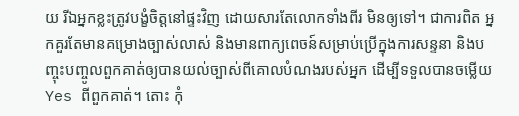យ រីឯអ្នកខ្លះត្រូវបង្ខំចិត្តនៅផ្ទះវិញ ដោយសារតែលោកទាំងពីរ មិនឲ្យទៅ។ ជាការពិត អ្នកគួរតែមានគម្រោងច្បាស់លាស់ និងមានពាក្យពេចន៍សម្រាប់ប្រើក្នុងការសន្ទនា និងបញ្ចុះបញ្ចូលពួកគាត់ឲ្យបានយល់ច្បាស់ពីគោលបំណងរបស់អ្នក ដើម្បីទទួលបានចម្លើយ Yes ពីពួកគាត់។ តោះ កុំ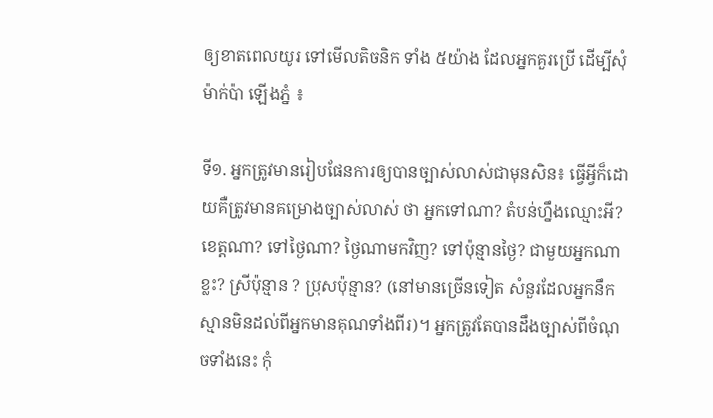ឲ្យខាតពេលយូរ ទៅមើលតិចនិក ទាំង ៥យ៉ាង ដែលអ្នកគួរប្រើ ដើម្បីសុំម៉ាក់ប៉ា ឡើងភ្នំ ៖

ទី១. អ្នកត្រូវមានរៀបផែនការឲ្យបានច្បាស់លាស់ជាមុនសិន៖ ធ្វើអ្វីក៏ដោយគឺត្រូវមានគម្រោងច្បាស់លាស់ ថា អ្នកទៅណា? តំបន់ហ្នឹងឈ្មោះអី? ខេត្តណា? ទៅថ្ងៃណា? ថ្ងៃណាមកវិញ? ទៅប៉ុន្មានថ្ងៃ? ជាមួយអ្នកណាខ្លះ? ស្រីប៉ុន្មាន ? ប្រុសប៉ុន្មាន? (នៅមានច្រើនទៀត សំនួរដែលអ្នកនឹកស្មានមិនដល់ពីអ្នកមានគុណទាំងពីរ)។ អ្នកត្រូវតែបានដឹងច្បាស់ពីចំណុចទាំងនេះ កុំ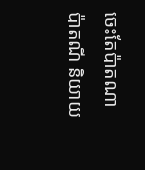ចេះតែប៉ាតណាប៉ាតណី និយាយ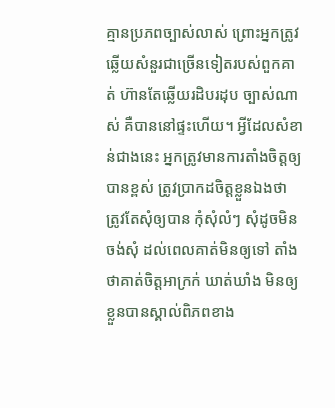គ្មានប្រភពច្បាស់លាស់ ព្រោះអ្នកត្រូវឆ្លើយសំនួរជាច្រើនទៀតរបស់ពួកគាត់ ហ៊ានតែឆ្លើយរដិបរដុប ច្បាស់ណាស់ គឺបាននៅផ្ទះហើយ។ អ្វីដែលសំខាន់ជាងនេះ អ្នកត្រូវមានការតាំងចិត្តឲ្យបានខ្ពស់ ត្រូវប្រាកដចិត្តខ្លួនឯងថា ត្រូវតែសុំឲ្យបាន កុំសុំលំៗ សុំដូចមិនចង់សុំ ដល់ពេលគាត់មិនឲ្យទៅ តាំងថាគាត់ចិត្តអាក្រក់ ឃាត់ឃាំង មិនឲ្យខ្លួនបានស្គាល់ពិភពខាង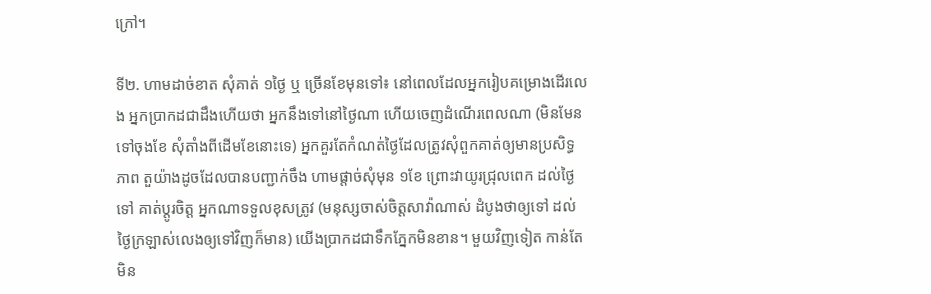ក្រៅ។

ទី២. ហាមដាច់ខាត សុំគាត់ ១ថ្ងៃ ឬ ច្រើនខែមុនទៅ៖ នៅពេលដែលអ្នករៀបគម្រោងដើរលេង អ្នកប្រាកដជាដឹងហើយថា អ្នកនឹងទៅនៅថ្ងៃណា ហើយចេញដំណើរពេលណា (មិនមែនទៅចុងខែ សុំតាំងពីដើមខែនោះទេ) អ្នកគួរតែកំណត់ថ្ងៃដែលត្រូវសុំពួកគាត់ឲ្យមានប្រសិទ្ធភាព តួយ៉ាងដូចដែលបានបញ្ជាក់ចឹង ហាមផ្តាច់សុំមុន ១ខែ ព្រោះវាយូរជ្រុលពេក ដល់ថ្ងៃទៅ គាត់ប្តូរចិត្ត អ្នកណាទទួលខុសត្រូវ (មនុស្សចាស់ចិត្តសាវ៉ាណាស់ ដំបូងថាឲ្យទៅ ដល់ថ្ងៃក្រឡាស់លេងឲ្យទៅវិញក៏មាន) យើងប្រាកដជាទឹកភ្នែកមិនខាន។ មួយវិញទៀត កាន់តែមិន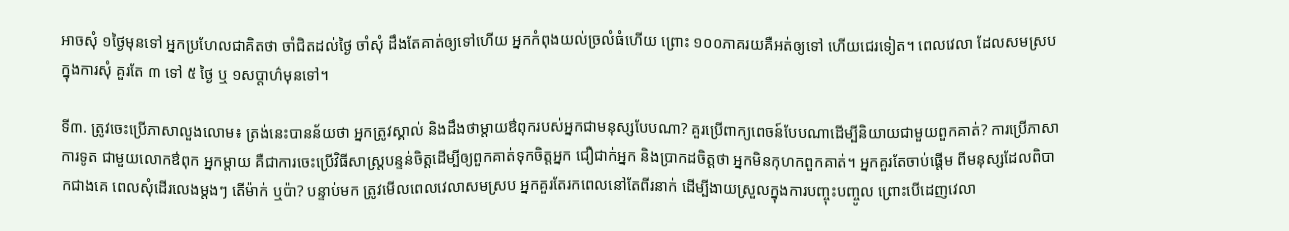អាចសុំ ១ថ្ងៃមុនទៅ អ្នកប្រហែលជាគិតថា ចាំជិតដល់ថ្ងៃ ចាំសុំ ដឹងតែគាត់ឲ្យទៅហើយ អ្នកកំពុងយល់ច្រលំធំហើយ ព្រោះ ១០០ភាគរយគឺអត់ឲ្យទៅ ហើយជេរទៀត។ ពេលវេលា ដែលសមស្របក្នុងការសុំ គួរតែ ៣ ទៅ ៥ ថ្ងៃ ឬ ១សប្តាហ៌មុនទៅ។

ទី៣. ត្រូវចេះប្រើភាសាលួងលោម៖ ត្រង់នេះបានន័យថា អ្នកត្រូវស្គាល់ និងដឹងថាម្តាយឳពុករបស់អ្នកជាមនុស្សបែបណា? គួរប្រើពាក្យពេចន៍បែបណាដើម្បីនិយាយជាមួយពួកគាត់? ការប្រើភាសាការទូត ជាមួយលោកឳពុក អ្នកម្តាយ គឺជាការចេះប្រើវិធីសាស្ត្របន្ទន់ចិត្តដើម្បីឲ្យពួកគាត់ទុកចិត្តអ្នក ជឿជាក់អ្នក និងប្រាកដចិត្តថា អ្នកមិនកុហកពួកគាត់។ អ្នកគួរតែចាប់ផ្តើម ពីមនុស្សដែលពិបាកជាងគេ ពេលសុំដើរលេងម្តងៗ តើម៉ាក់ ឬប៉ា? បន្ទាប់មក ត្រូវមើលពេលវេលាសមស្រប អ្នកគួរតែរកពេលនៅតែពីរនាក់ ដើម្បីងាយស្រួលក្នុងការបញ្ចុះបញ្ចូល ព្រោះបើដេញវេលា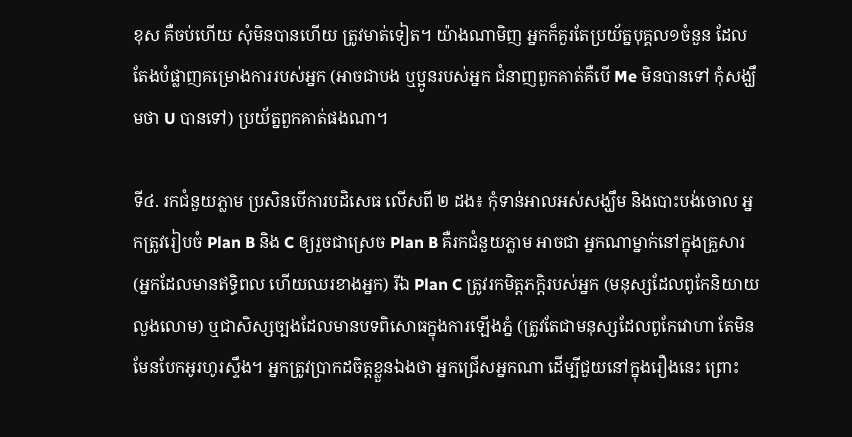ខុស គឺចប់ហើយ សុំមិនបានហើយ ត្រូវមាត់ទៀត។ យ៉ាងណាមិញ អ្នកក៏គួរតែប្រយ័ត្នបុគ្គល១ចំនួន ដែលតែងបំផ្លាញគម្រោងការរបស់អ្នក (អាចជាបង ឬប្អូនរបស់អ្នក ជំនាញពួកគាត់គឺបើ Me មិនបានទៅ កុំសង្ឃឹមថា U បានទៅ) ប្រយ័ត្នពួកគាត់ផងណា។

ទី៤. រកជំនួយភ្លាម ប្រសិនបើការបដិសេធ លើសពី ២ ដង៖ កុំទាន់អាលអស់សង្ឃឹម និងបោះបង់ចោល អ្នកត្រូវរៀបចំ Plan B និង C ឲ្យរួចជាស្រេច Plan B គឺរកជំនួយភ្លាម អាចជា អ្នកណាម្នាក់នៅក្នុងគ្រួសារ (អ្នកដែលមានឥទ្ធិពល ហើយឈរខាងអ្នក) រីឯ Plan C ត្រូវរកមិត្តភក្តិរបស់អ្នក (មនុស្សដែលពូកែនិយាយលួងលោម) ឬជាសិស្សច្បងដែលមានបទពិសោធក្នុងការឡើងភ្នំ (ត្រូវតែជាមនុស្សដែលពូកែវោហា តែមិនមែនបែកអូរហូរស្ទឹង។ អ្នកត្រូវប្រាកដចិត្តខ្លួនឯងថា អ្នកជ្រើសអ្នកណា ដើម្បីជួយនៅក្នុងរឿងនេះ ព្រោះ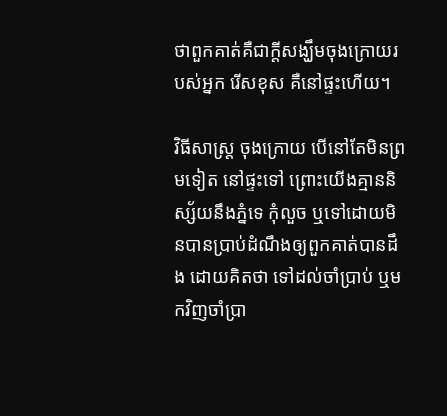ថាពួកគាត់គឺជាក្តីសង្ឃឹមចុងក្រោយរបស់អ្នក រើសខុស គឺនៅផ្ទះហើយ។

វិធីសាស្ត្រ ចុងក្រោយ បើនៅតែមិនព្រមទៀត នៅផ្ទះទៅ ព្រោះយើងគ្មាននិស្ស័យនឹងភ្នំទេ កុំលួច ឬទៅដោយមិនបានប្រាប់ដំណឹងឲ្យពួកគាត់បានដឹង ដោយគិតថា ទៅដល់ចាំប្រាប់ ឬមកវិញចាំប្រា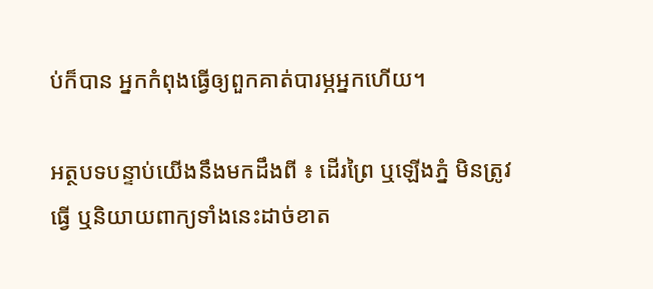ប់ក៏បាន អ្នកកំពុងធ្វើឲ្យពួកគាត់បារម្ភអ្នកហើយ។

អត្ថបទបន្ទាប់យើងនឹងមកដឹងពី ៖ ដើរព្រៃ ឬឡើងភ្នំ មិនត្រូវធ្វើ ឬនិយាយពាក្យទាំងនេះដាច់ខាត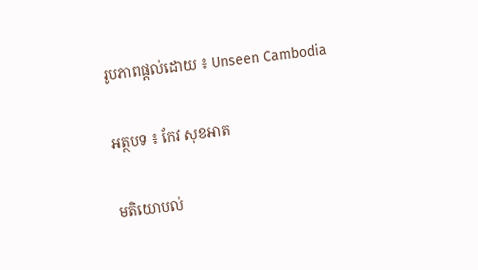រូបភាពផ្តល់ដោយ ៖ Unseen Cambodia

អត្ថបទ ៖ កែវ សុខអាត

មតិយោបល់